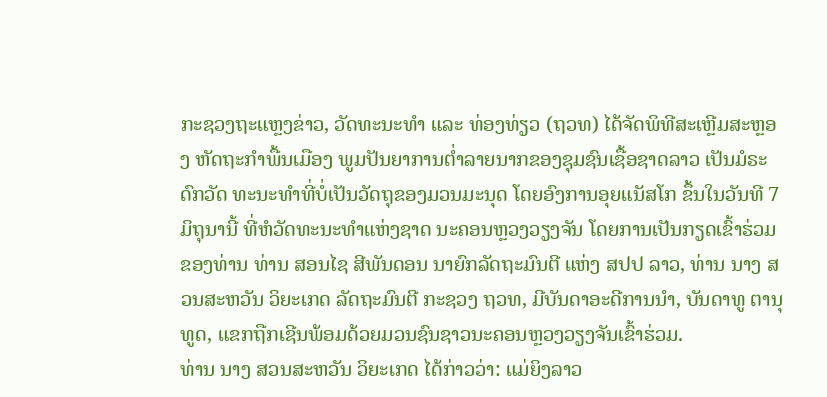ກະຊວງຖະແຫຼງຂ່າວ, ວັດທະນະທໍາ ແລະ ທ່ອງທ່ຽວ (ຖວທ) ໄດ້ຈັດພິທີສະເຫຼີມສະຫຼອງ ຫັດຖະກໍາພື້ນເມືອງ ພູມປັນຍາການຕໍ່າລາຍນາກຂອງຊຸມຊົນເຊື້ອຊາດລາວ ເປັນມໍຣະດົກວັດ ທະນະທຳທີ່ບໍ່ເປັນວັດຖຸຂອງມວນມະນຸດ ໂດຍອົງການອຸຍແນັສໂກ ຂຶ້ນໃນວັນທີ 7 ມິຖຸນານີ້ ທີ່ຫໍວັດທະນະທໍາແຫ່ງຊາດ ນະຄອນຫຼວງວຽງຈັນ ໂດຍການເປັນກຽດເຂົ້າຮ່ວມຂອງທ່ານ ທ່ານ ສອນໄຊ ສີພັນດອນ ນາຍົກລັດຖະມົນຕີ ແຫ່ງ ສປປ ລາວ, ທ່ານ ນາງ ສວນສະຫວັນ ວິຍະເກດ ລັດຖະມົນຕີ ກະຊວງ ຖວທ, ມີບັນດາອະດີການນຳ, ບັນດາທູ ຕານຸທູດ, ແຂກຖືກເຊີນພ້ອມດ້ວຍມວນຊົນຊາວນະຄອນຫຼວງວຽງຈັນເຂົ້າຮ່ວມ.
ທ່ານ ນາງ ສວນສະຫວັນ ວິຍະເກດ ໄດ້ກ່າວວ່າ: ແມ່ຍິງລາວ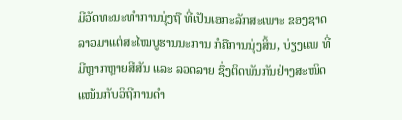ມີວັດທະນະທໍາການນຸ່ງຖື ທີ່ເປັນເອກະລັກສະເພາະ ຂອງຊາດລາວມາແຕ່ສະໄໝບູຮານນະການ ກໍຄືການນຸ່ງສິ້ນ, ບ່ຽງແພ ທີ່ມີຫຼາກຫຼາຍສີສັນ ແລະ ລວດລາຍ ຊຶ່ງຕິດພັນກັນຢ່າງສະໜິດແໜ້ນກັບວິຖີການດໍາ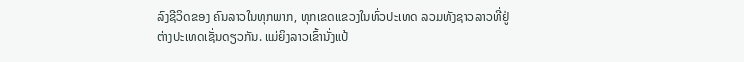ລົງຊີວິດຂອງ ຄົນລາວໃນທຸກພາກ, ທຸກເຂດແຂວງໃນທົ່ວປະເທດ ລວມທັງຊາວລາວທີ່ຢູ່ຕ່າງປະເທດເຊັ່ນດຽວກັນ. ແມ່ຍິງລາວເຂົ້ານັ່ງແປ້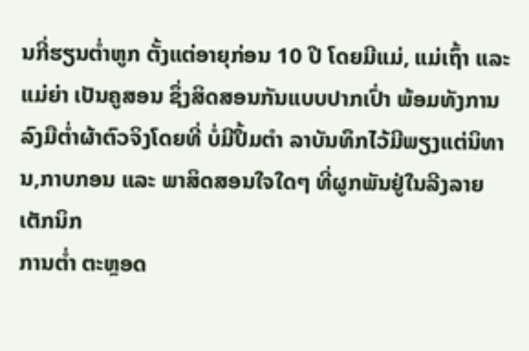ນກີ່ຮຽນຕໍ່າຫູກ ຕັ້ງແຕ່ອາຍຸກ່ອນ 10 ປີ ໂດຍມີແມ່, ແມ່ເຖົ້າ ແລະ ແມ່ຍ່າ ເປັນຄູສອນ ຊຶ່ງສິດສອນກັນແບບປາກເປົ່າ ພ້ອມທັງການລົງມືຕໍ່າຜ້າຕົວຈິງໂດຍທີ່ ບໍ່ມີປຶ້ມຕໍາ ລາບັນທຶກໄວ້ມີພຽງແຕ່ນິທານ,ກາບກອນ ແລະ ພາສິດສອນໃຈໃດໆ ທີ່ຜູກພັນຢູ່ໃນລີງລາຍ ເຕັກນິກ
ການຕໍ່າ ຕະຫຼອດ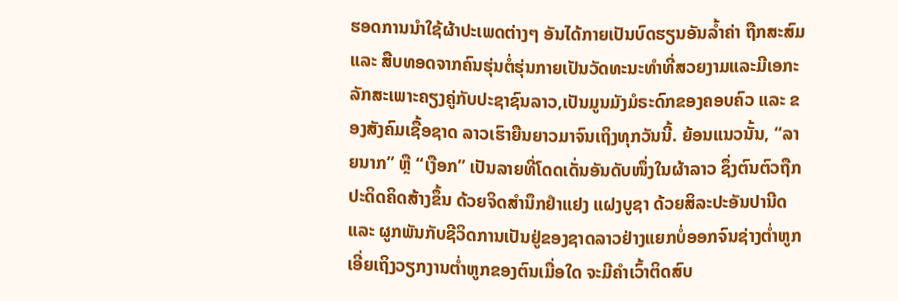ຮອດການນໍາໃຊ້ຜ້າປະເພດຕ່າງໆ ອັນໄດ້ກາຍເປັນບົດຮຽນອັນລໍ້າຄ່າ ຖືກສະສົມ ແລະ ສືບທອດຈາກຄົນຮຸ່ນຕໍ່ຮຸ່ນກາຍເປັນວັດທະນະທໍາທີ່ສວຍງາມແລະມີເອກະ ລັກສະເພາະຄຽງຄູ່ກັບປະຊາຊົນລາວ,ເປັນມູນມັງມໍຣະດົກຂອງຄອບຄົວ ແລະ ຂອງສັງຄົມເຊື້ອຊາດ ລາວເຮົາຍືນຍາວມາຈົນເຖິງທຸກວັນນີ້. ຍ້ອນແນວນັ້ນ, “ລາຍນາກ” ຫຼື “ເງືອກ” ເປັນລາຍທີ່ໂດດເດັ່ນອັນດັບໜຶ່ງໃນຜ້າລາວ ຊຶ່ງຕົນຕົວຖືກປະດິດຄິດສ້າງຂຶ້ນ ດ້ວຍຈິດສໍານຶກຢໍາແຢງ ແຝງບູຊາ ດ້ວຍສິລະປະອັນປານີດ ແລະ ຜູກພັນກັບຊີວິດການເປັນຢູ່ຂອງຊາດລາວຢ່າງແຍກບໍ່ອອກຈົນຊ່າງຕໍ່າຫູກເອີ່ຍເຖິງວຽກງານຕໍ່າຫູກຂອງຕົນເມື່ອໃດ ຈະມີຄໍາເວົ້າຕິດສົບ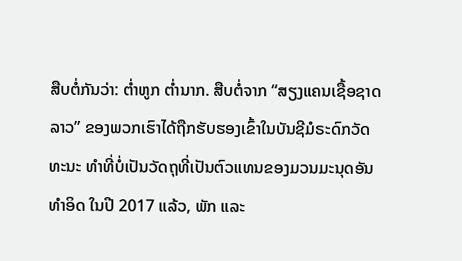ສືບຕໍ່ກັນວ່າ: ຕໍ່າຫູກ ຕໍ່ານາກ. ສືບຕໍ່ຈາກ “ສຽງແຄນເຊື້ອຊາດລາວ” ຂອງພວກເຮົາໄດ້ຖືກຮັບຮອງເຂົ້າໃນບັນຊີມໍຣະດົກວັດທະນະ ທໍາທີ່ບໍ່ເປັນວັດຖຸທີ່ເປັນຕົວແທນຂອງມວນມະນຸດອັນທໍາອິດ ໃນປີ 2017 ແລ້ວ, ພັກ ແລະ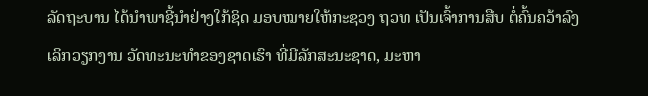ລັດຖະບານ ໄດ້ນໍາພາຊີ້ນໍາຢ່າງໃກ້ຊິດ ມອບໝາຍໃຫ້ກະຊວງ ຖວທ ເປັນເຈົ້າການສືບ ຕໍ່ຄົ້ນຄວ້າລົງເລິກວຽກງານ ວັດທະນະທໍາຂອງຊາດເຮົາ ທີ່ມີລັກສະນະຊາດ, ມະຫາ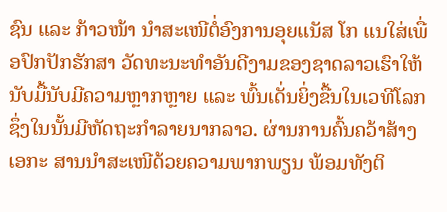ຊົນ ແລະ ກ້າວໜ້າ ນໍາສະເໜີຕໍ່ອົງການອຸຍແນັສ ໂກ ແນໃສ່ເພື່ອປົກປັກຮັກສາ ວັດທະນະທໍາອັນດີງາມຂອງຊາດລາວເຮົາໃຫ້ນັບມື້ນັບມີຄວາມຫຼາກຫຼາຍ ແລະ ພົ້ນເດັ່ນຍິ່ງຂື້ນໃນເວທີໂລກ ຊຶ່ງໃນນັ້ນມີຫັດຖະກໍາລາຍນາກລາວ. ຜ່ານການຄົ້ນຄວ້າສ້າງເອກະ ສານນໍາສະເໜີດ້ວຍຄວາມພາກພຽນ ພ້ອມທັງຕິ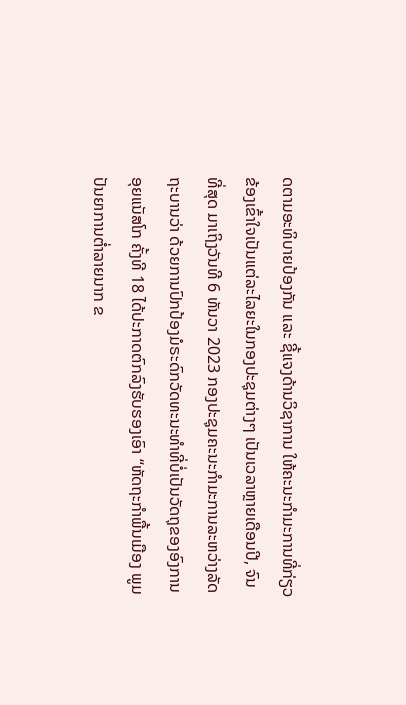ດຕາມອະທິບາຍປ້ອງກັນ ແລະ ຊີ້ແຈງດ້ານວິຊາການ ໃຫ້ຄະນະກໍາມະການທີ່ກ່ຽວຂ້ອງເຂົ້າໃຈເປັນແຕ່ລະໄລຍະໃນກອງປະຊຸມຕ່າງໆ ເປັນເວລາຫຼາຍເດືອນປີ, ຈົນທີ່ສຸດ ມາເຖິງວັນທີ 6 ທັນວາ 2023 ກອງປະຊຸມຄະນະກໍາມະການລະຫວ່າງລັດຖະບານວ່າ ດ້ວຍການປົກປ້ອງມໍຣະດົກວັດທະນະທໍາທີ່ບໍ່ເປັນວັດຖຸຂອງອົງການອຸຍແນັສໂກ ຄັ້ງທີ 18 ໄດ້ປະກາດຕົກລົງຮັບຮອງເອົາ “ຫັດຖະກໍາພື້ນເມືອງ ພູມປັນຍາການຕໍ່າລາຍນາກ ຂ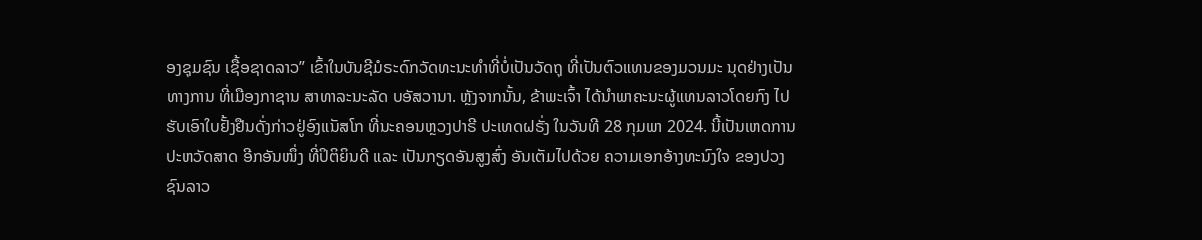ອງຊຸມຊົນ ເຊື້ອຊາດລາວ” ເຂົ້າໃນບັນຊີມໍຣະດົກວັດທະນະທໍາທີ່ບໍ່ເປັນວັດຖຸ ທີ່ເປັນຕົວແທນຂອງມວນມະ ນຸດຢ່າງເປັນທາງການ ທີ່ເມືອງກາຊານ ສາທາລະນະລັດ ບອັສວານາ. ຫຼັງຈາກນັ້ນ, ຂ້າພະເຈົ້າ ໄດ້ນໍາພາຄະນະຜູ້ແທນລາວໂດຍກົງ ໄປຮັບເອົາໃບຢັ້ງຢືນດັ່ງກ່າວຢູ່ອົງແນັສໂກ ທີ່ນະຄອນຫຼວງປາຣີ ປະເທດຝຣັ່ງ ໃນວັນທີ 28 ກຸມພາ 2024. ນີ້ເປັນເຫດການປະຫວັດສາດ ອີກອັນໜຶ່ງ ທີ່ປິຕິຍິນດີ ແລະ ເປັນກຽດອັນສູງສົ່ງ ອັນເຕັມໄປດ້ວຍ ຄວາມເອກອ້າງທະນົງໃຈ ຂອງປວງຊົນລາວ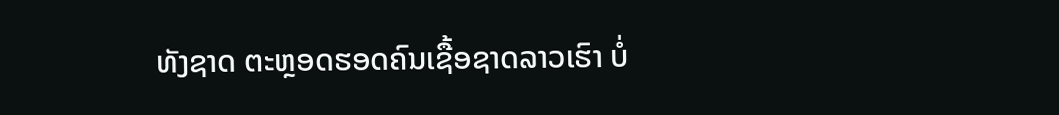ທັງຊາດ ຕະຫຼອດຮອດຄົນເຊື້ອຊາດລາວເຮົາ ບໍ່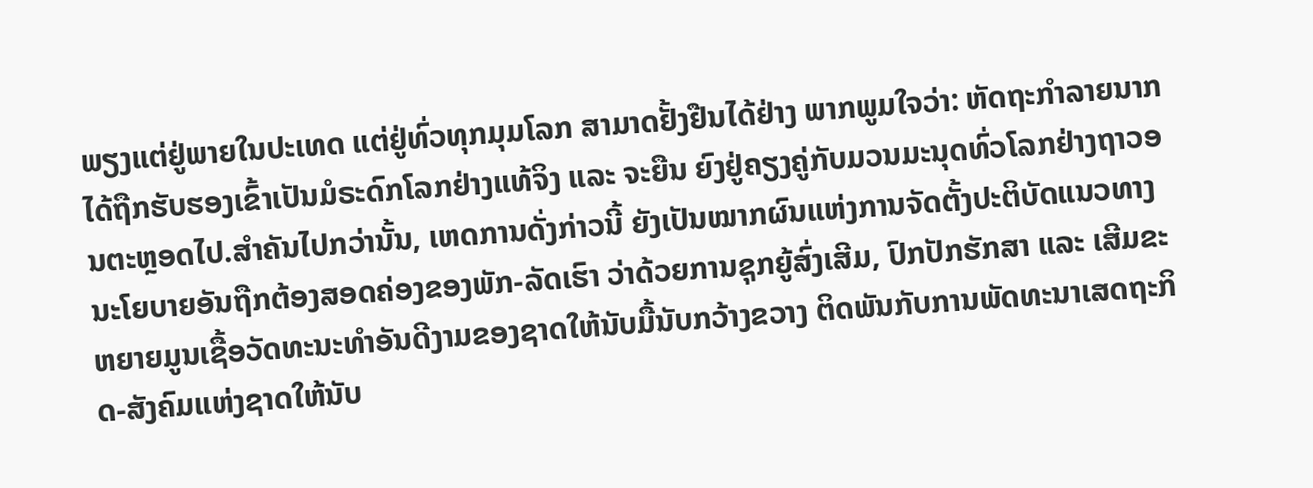ພຽງແຕ່ຢູ່ພາຍໃນປະເທດ ແຕ່ຢູ່ທົ່ວທຸກມຸມໂລກ ສາມາດຢັ້ງຢືນໄດ້ຢ່າງ ພາກພູມໃຈວ່າ: ຫັດຖະກໍາລາຍນາກ ໄດ້ຖືກຮັບຮອງເຂົ້າເປັນມໍຣະດົກໂລກຢ່າງແທ້ຈິງ ແລະ ຈະຍືນ ຍົງຢູ່ຄຽງຄູ່ກັບມວນມະນຸດທົ່ວໂລກຢ່າງຖາວອນຕະຫຼອດໄປ.ສໍາຄັນໄປກວ່ານັ້ນ, ເຫດການດັ່ງກ່າວນີ້ ຍັງເປັນໝາກຜົນແຫ່ງການຈັດຕັ້ງປະຕິບັດແນວທາງນະໂຍບາຍອັນຖືກຕ້ອງສອດຄ່ອງຂອງພັກ-ລັດເຮົາ ວ່າດ້ວຍການຊຸກຍູ້ສົ່ງເສີມ, ປົກປັກຮັກສາ ແລະ ເສີມຂະຫຍາຍມູນເຊື້ອວັດທະນະທໍາອັນດີງາມຂອງຊາດໃຫ້ນັບມື້ນັບກວ້າງຂວາງ ຕິດພັນກັບການພັດທະນາເສດຖະກິດ-ສັງຄົມແຫ່ງຊາດໃຫ້ນັບ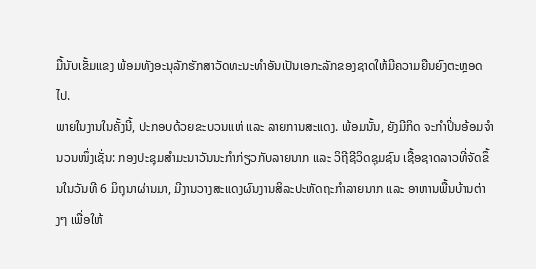ມື້ນັບເຂັ້ມແຂງ ພ້ອມທັງອະນຸລັກຮັກສາວັດທະນະທໍາອັນເປັນເອກະລັກຂອງຊາດໃຫ້ມີຄວາມຍືນຍົງຕະຫຼອດໄປ.
ພາຍໃນງານໃນຄັ້ງນີ້, ປະກອບດ້ວຍຂະບວນແຫ່ ແລະ ລາຍການສະແດງ. ພ້ອມນັ້ນ, ຍັງມີກິດ ຈະກໍາປິ່ນອ້ອມຈໍານວນໜຶ່ງເຊັ່ນ: ກອງປະຊຸມສໍາມະນາວັນນະກໍາກ່ຽວກັບລາຍນາກ ແລະ ວິຖີຊີວິດຊຸມຊົນ ເຊື້ອຊາດລາວທີ່ຈັດຂຶ້ນໃນວັນທີ 6 ມິຖຸນາຜ່ານມາ, ມີງານວາງສະແດງຜົນງານສິລະປະຫັດຖະກໍາລາຍນາກ ແລະ ອາຫານພື້ນບ້ານຕ່າງໆ ເພື່ອໃຫ້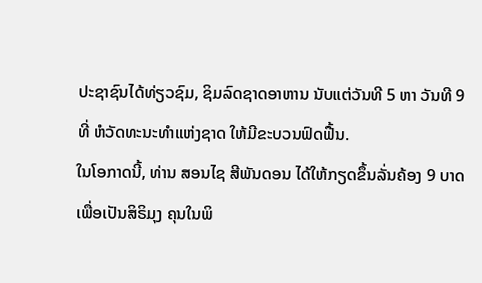ປະຊາຊົນໄດ້ທ່ຽວຊົມ, ຊິມລົດຊາດອາຫານ ນັບແຕ່ວັນທີ 5 ຫາ ວັນທີ 9 ທີ່ ຫໍວັດທະນະທຳແຫ່ງຊາດ ໃຫ້ມີຂະບວນຟົດຟື້ນ.
ໃນໂອກາດນີ້, ທ່ານ ສອນໄຊ ສີພັນດອນ ໄດ້ໃຫ້ກຽດຂຶ້ນລັ່ນຄ້ອງ 9 ບາດເພື່ອເປັນສິຣິມຸງ ຄຸນໃນພິ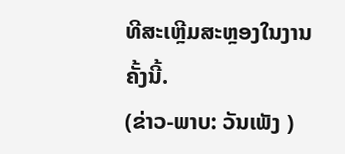ທີສະເຫຼີມສະຫຼອງໃນງານຄັ້ງນີ້.
(ຂ່າວ-ພາບ: ວັນເພັງ )